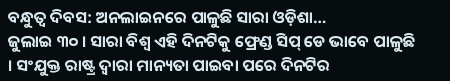ବନ୍ଧୁତ୍ୱ ଦିବସ: ଅନଲାଇନରେ ପାଳୁଛି ସାରା ଓଡ଼ିଶା…
ଜୁଲାଇ ୩୦ । ସାରା ବିଶ୍ୱ ଏହି ଦିନଟିକୁ ଫ୍ରେଣ୍ଡ ସିପ୍ ଡେ ଭାବେ ପାଳୁଛି । ସଂଯୁକ୍ତ ରାଷ୍ଟ୍ର ଦ୍ୱାରା ମାନ୍ୟତା ପାଇବା ପରେ ଦିନଟିର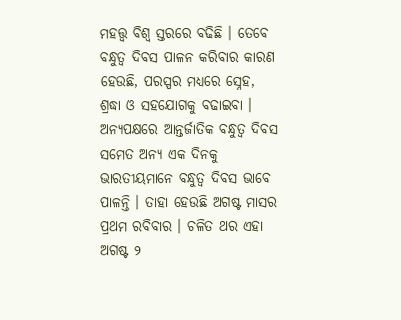ମହତ୍ତ୍ୱ ବିଶ୍ୱ ସ୍ତରରେ ବଢିଛି । ତେବେ ବନ୍ଧୁତ୍ୱ ଦିବସ ପାଳନ କରିବାର କାରଣ ହେଉଛି, ପରସ୍ପର ମଧ୍ୟରେ ସ୍ନେହ, ଶ୍ରଦ୍ଧା ଓ ସହଯୋଗକୁ ବଢାଇବା । ଅନ୍ୟପକ୍ଷରେ ଆନ୍ତର୍ଜାତିକ ବନ୍ଧୁତ୍ୱ ଦିବସ ସମେତ ଅନ୍ୟ ଏକ ଦିନକୁ ଭାରତୀୟମାନେ ବନ୍ଧୁତ୍ୱ ଦିବସ ଭାବେ ପାଳନ୍ତି । ତାହା ହେଉଛି ଅଗଷ୍ଟ ମାସର ପ୍ରଥମ ରବିବାର । ଚଳିତ ଥର ଏହା ଅଗଷ୍ଟ ୨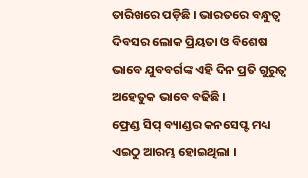ତାରିଖରେ ପଡ଼ିଛି । ଭାରତରେ ବନ୍ଧୁତ୍ୱ ଦିବସର ଲୋକ ପ୍ରିୟତା ଓ ବିଶେଷ ଭାବେ ଯୁବବର୍ଗଙ୍କ ଏହି ଦିନ ପ୍ରତି ଗୁରୁତ୍ୱ ଅହେତୁକ ଭାବେ ବଢିଛି ।
ଫ୍ରେଣ୍ଡ ସିପ୍ ବ୍ୟାଣ୍ଡର କନସେପ୍ଟ ମଧ୍ୟ ଏଇଠୁ ଆରମ୍ଭ ହୋଇଥିଲା ।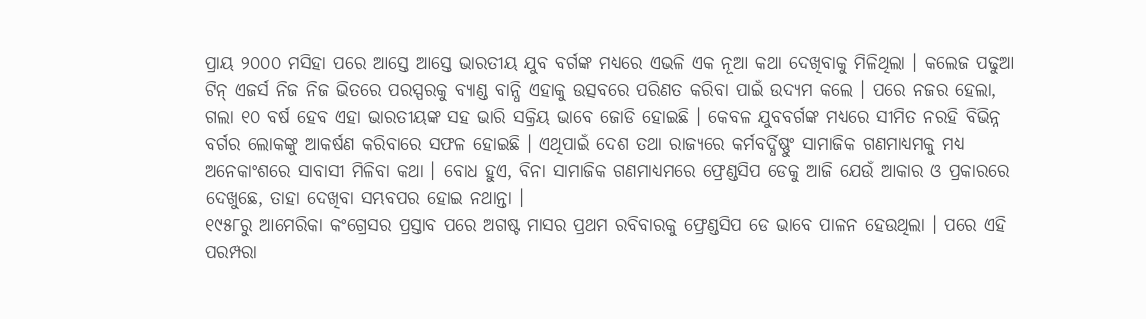ପ୍ରାୟ ୨୦୦୦ ମସିହା ପରେ ଆସ୍ତେ ଆସ୍ତେ ଭାରତୀୟ ଯୁବ ବର୍ଗଙ୍କ ମଧ୍ୟରେ ଏଭଳି ଏକ ନୂଆ କଥା ଦେଖିବାକୁ ମିଳିଥିଲା । କଲେଜ ପଢୁଆ ଟିନ୍ ଏଜର୍ସ ନିଜ ନିଜ ଭିତରେ ପରସ୍ପରକୁ ବ୍ୟାଣ୍ଡ ବାନ୍ଧି ଏହାକୁ ଉତ୍ସବରେ ପରିଣତ କରିବା ପାଇଁ ଉଦ୍ୟମ କଲେ । ପରେ ନଜର ହେଲା, ଗଲା ୧୦ ବର୍ଷ ହେବ ଏହା ଭାରତୀୟଙ୍କ ସହ ଭାରି ସକ୍ରିୟ ଭାବେ ଜୋଡି ହୋଇଛି । କେବଳ ଯୁବବର୍ଗଙ୍କ ମଧ୍ୟରେ ସୀମିତ ନରହି ବିଭିନ୍ନ ବର୍ଗର ଲୋକଙ୍କୁ ଆକର୍ଷଣ କରିବାରେ ସଫଳ ହୋଇଛି । ଏଥିପାଇଁ ଦେଶ ତଥା ରାଜ୍ୟରେ କର୍ମବର୍ଦ୍ଧିଷ୍ଣୁଂ ସାମାଜିକ ଗଣମାଧ୍ୟମକୁ ମଧ୍ୟ ଅନେକାଂଶରେ ସାବାସୀ ମିଳିବା କଥା । ବୋଧ ହୁଏ, ବିନା ସାମାଜିକ ଗଣମାଧ୍ୟମରେ ଫ୍ରେଣ୍ଡସିପ ଡେକୁ ଆଜି ଯେଉଁ ଆକାର ଓ ପ୍ରକାରରେ ଦେଖୁଛେ, ତାହା ଦେଖିବା ସମ୍ଭବପର ହୋଇ ନଥାନ୍ତା ।
୧୯୫୮ରୁ ଆମେରିକା କଂଗ୍ରେସର ପ୍ରସ୍ତାବ ପରେ ଅଗଷ୍ଟ ମାସର ପ୍ରଥମ ରବିବାରକୁ ଫ୍ରେଣ୍ଡସିପ ଡେ ଭାବେ ପାଳନ ହେଉଥିଲା । ପରେ ଏହି ପରମ୍ପରା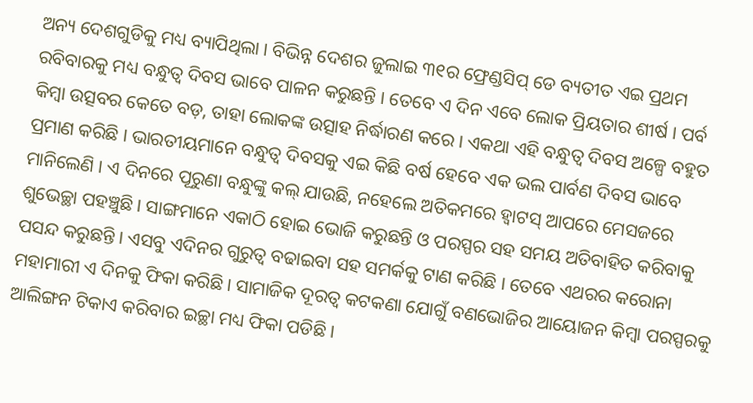ଅନ୍ୟ ଦେଶଗୁଡିକୁ ମଧ୍ୟ ବ୍ୟାପିଥିଲା । ବିଭିନ୍ନ ଦେଶର ଜୁଲାଇ ୩୧ର ଫ୍ରେଣ୍ଡସିପ୍ ଡେ ବ୍ୟତୀତ ଏଇ ପ୍ରଥମ ରବିବାରକୁ ମଧ୍ୟ ବନ୍ଧୁତ୍ୱ ଦିବସ ଭାବେ ପାଳନ କରୁଛନ୍ତି । ତେବେ ଏ ଦିନ ଏବେ ଲୋକ ପ୍ରିୟତାର ଶୀର୍ଷ । ପର୍ବ କିମ୍ୱା ଉତ୍ସବର କେତେ ବଡ଼, ତାହା ଲୋକଙ୍କ ଉତ୍ସାହ ନିର୍ଦ୍ଧାରଣ କରେ । ଏକଥା ଏହି ବନ୍ଧୁତ୍ୱ ଦିବସ ଅଳ୍ପେ ବହୁତ ପ୍ରମାଣ କରିଛି । ଭାରତୀୟମାନେ ବନ୍ଧୁତ୍ୱ ଦିବସକୁ ଏଇ କିଛି ବର୍ଷ ହେବେ ଏକ ଭଲ ପାର୍ବଣ ଦିବସ ଭାବେ ମାନିଲେଣି । ଏ ଦିନରେ ପୂରୁଣା ବନ୍ଧୁଙ୍କୁ କଲ୍ ଯାଉଛି, ନହେଲେ ଅତିକମରେ ହ୍ୱାଟସ୍ ଆପରେ ମେସଜରେ ଶୁଭେଚ୍ଛା ପହଞ୍ଚୁଛି । ସାଙ୍ଗମାନେ ଏକାଠି ହୋଇ ଭୋଜି କରୁଛନ୍ତି ଓ ପରସ୍ପର ସହ ସମୟ ଅତିବାହିତ କରିବାକୁ ପସନ୍ଦ କରୁଛନ୍ତି । ଏସବୁ ଏଦିନର ଗୁରୁତ୍ୱ ବଢାଇବା ସହ ସମର୍କକୁ ଟାଣ କରିଛି । ତେବେ ଏଥରର କରୋନା ମହାମାରୀ ଏ ଦିନକୁ ଫିକା କରିଛି । ସାମାଜିକ ଦୂରତ୍ୱ କଟକଣା ଯୋଗୁଁ ବଣଭୋଜିର ଆୟୋଜନ କିମ୍ୱା ପରସ୍ପରକୁ ଆଲିଙ୍ଗନ ଟିକାଏ କରିବାର ଇଚ୍ଛା ମଧ୍ୟ ଫିକା ପଡିଛି ।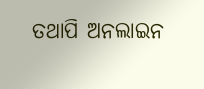ତଥାପି ଅନଲାଇନ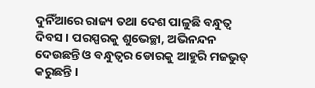ଦୁନିଁଆରେ ରାଜ୍ୟ ତଥା ଦେଶ ପାଳୁଛି ବନ୍ଧୁତ୍ୱ ଦିବସ । ପରସ୍ପରକୁ ଶୁଭେଚ୍ଛା, ଅଭିନନ୍ଦନ ଦେଉଛନ୍ତି ଓ ବନ୍ଧୁତ୍ୱର ଡୋରକୁ ଆହୁରି ମଜଭୁତ୍ କରୁଛନ୍ତି ।